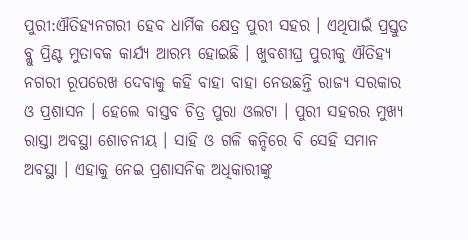ପୁରୀ:ଐତିହ୍ୟନଗରୀ ହେବ ଧାର୍ମିକ କ୍ଷେତ୍ର ପୁରୀ ସହର । ଏଥିପାଇଁ ପ୍ରସ୍ତୁତ ବ୍ଲୁ ପ୍ରିଣ୍ଟ ମୁତାବକ କାର୍ଯ୍ୟ ଆରମ୍ଭ ହୋଇଛି । ଖୁବଶୀଘ୍ର ପୁରୀକୁ ଐତିହ୍ୟ ନଗରୀ ରୂପରେଖ ଦେବାକୁ କହି ବାହା ବାହା ନେଉଛନ୍ତି ରାଜ୍ୟ ସରକାର ଓ ପ୍ରଶାସନ । ହେଲେ ବାସ୍ତବ ଚିତ୍ର ପୁରା ଓଲଟା । ପୁରୀ ସହରର ମୁଖ୍ୟ ରାସ୍ତା ଅବସ୍ଥା ଶୋଚନୀୟ । ସାହି ଓ ଗଳି କନ୍ଦିରେ ବି ସେହି ସମାନ ଅବସ୍ଥା । ଏହାକୁ ନେଇ ପ୍ରଶାସନିକ ଅଧିକାରୀଙ୍କୁ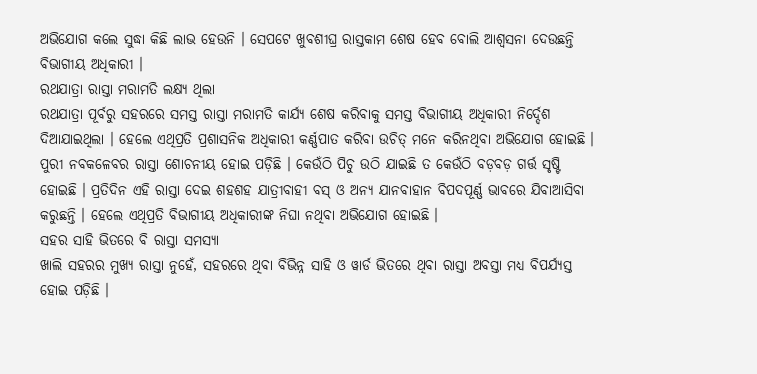ଅଭିଯୋଗ କଲେ ସୁଦ୍ଧା କିଛି ଲାଭ ହେଉନି । ସେପଟେ ଖୁବଶୀଘ୍ର ରାସ୍ତକାମ ଶେଷ ହେବ ବୋଲି ଆଶ୍ବସନା ଦେଉଛନ୍ତି ବିଭାଗୀୟ ଅଧିକାରୀ ।
ରଥଯାତ୍ରା ରାସ୍ତା ମରାମତି ଲକ୍ଷ୍ୟ ଥିଲା
ରଥଯାତ୍ରା ପୂର୍ବରୁ ସହରରେ ସମସ୍ତ ରାସ୍ତା ମରାମତି କାର୍ଯ୍ୟ ଶେଷ କରିବାକୁ ସମସ୍ତ ବିଭାଗୀୟ ଅଧିକାରୀ ନିର୍ଦ୍ଦେଶ ଦିଆଯାଇଥିଲା । ହେଲେ ଏଥିପ୍ରତି ପ୍ରଶାସନିକ ଅଧିକାରୀ କର୍ଣ୍ଣପାତ କରିବା ଉଚିତ୍ ମନେ କରିନଥିବା ଅଭିଯୋଗ ହୋଇଛି । ପୁରୀ ନବକଳେବର ରାସ୍ତା ଶୋଚନୀୟ ହୋଇ ପଡ଼ିଛି । କେଉଁଠି ପିଚୁ ଉଠି ଯାଇଛି ତ କେଉଁଠି ବଡ଼ବଡ଼ ଗର୍ତ୍ତ ସୃଷ୍ଟି ହୋଇଛି । ପ୍ରତିଦିନ ଏହି ରାସ୍ତା ଦେଇ ଶହଶହ ଯାତ୍ରୀବାହୀ ବସ୍ ଓ ଅନ୍ୟ ଯାନବାହାନ ବିପଦପୂର୍ଣ୍ଣ ଭାବରେ ଯିବାଆସିବା କରୁଛନ୍ତି । ହେଲେ ଏଥିପ୍ରତି ବିଭାଗୀୟ ଅଧିକାରୀଙ୍କ ନିଘା ନଥିବା ଅଭିଯୋଗ ହୋଇଛି ।
ସହର ସାହି ଭିତରେ ବି ରାସ୍ତା ସମସ୍ୟା
ଖାଲି ସହରର ମୁଖ୍ୟ ରାସ୍ତା ନୁହେଁ, ସହରରେ ଥିବା ବିଭିନ୍ନ ସାହି ଓ ୱାର୍ଡ ଭିତରେ ଥିବା ରାସ୍ତା ଅବସ୍ତା ମଧ୍ୟ ବିପର୍ଯ୍ୟସ୍ତ ହୋଇ ପଡ଼ିଛି ।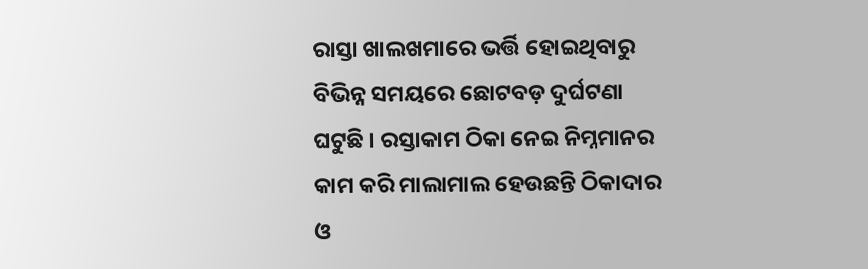ରାସ୍ତା ଖାଲଖମାରେ ଭର୍ତ୍ତି ହୋଇଥିବାରୁ ବିଭିନ୍ନ ସମୟରେ ଛୋଟବଡ଼ ଦୁର୍ଘଟଣା ଘଟୁଛି । ରସ୍ତାକାମ ଠିକା ନେଇ ନିମ୍ନମାନର କାମ କରି ମାଲାମାଲ ହେଉଛନ୍ତି ଠିକାଦାର ଓ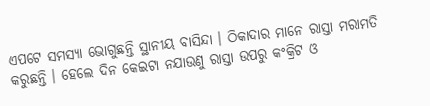ଏପଟେ ସମସ୍ୟା ଭୋଗୁଛନ୍ତି ସ୍ଥାନୀୟ ବାସିନ୍ଦା । ଠିକାଦାର ମାନେ ରାସ୍ତା ମରାମତି କରୁଛନ୍ତି । ହେଲେ ଦିନ କେଇଟା ନଯାଉଣୁ ରାସ୍ତା ଉପରୁ କଂକ୍ରିଟ ଓ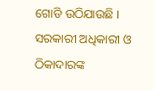ଗୋଡି ଉଠିଯାଉଛି ।
ସରକାରୀ ଅଧିକାରୀ ଓ ଠିକାଦାରଙ୍କ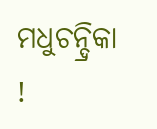ମଧୁଚନ୍ଦ୍ରିକା !